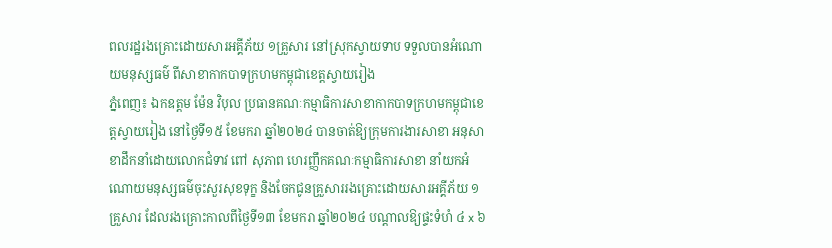ពលរដ្ឋរងគ្រោះដោយសារអគ្គីភ័យ ១គ្រួសារ នៅស្រុកស្វាយទាប ទទួលបានអំណោយមនុស្សធម៌ ពីសាខាកាកបាទក្រហមកម្ពុជាខេត្តស្វាយរៀង
ភ្នំពេញ៖ ឯកឧត្តម ម៉ែន វិបុល ប្រធានគណៈកម្មាធិការសាខាកាកបាទក្រហមកម្ពុជាខេត្តស្វាយរៀង នៅថ្ងៃទី១៥ ខែមករា ឆ្នាំ២០២៤ បានចាត់ឱ្យក្រុមការងារសាខា អនុសាខាដឹកនាំដោយលោកជំទាវ ពៅ សុភាព ហេរញ្ញឹកគណៈកម្មាធិការសាខា នាំយកអំណោយមនុស្សធម៌ចុះសួរសុខទុក្ខ និងចែកជូនគ្រួសាររងគ្រោះដោយសារអគ្គីភ័យ ១គ្រួសារ ដែលរងគ្រោះកាលពីថ្ងៃទី១៣ ខែមករា ឆ្នាំ២០២៤ បណ្តាលឱ្យផ្ទះទំហំ ៤ x ៦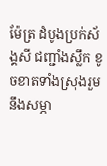ម៉ែត្រ ដំបូងប្រក់ស័ង្គសី ជញ្ជាំងស្លឹក ខូចខាតទាំងស្រុងរួមនឹងសម្ភា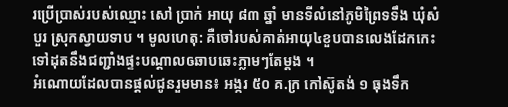រប្រើប្រាស់របស់ឈ្មោះ សៅ ប្រាក់ អាយុ ៨៣ ឆ្នាំ មានទីលំនៅភូមិព្រៃទទឹង ឃុំសំបួរ ស្រុកស្វាយទាប ។ មូលហេតុ: គឺចៅរបស់គាត់អាយុ៤ខួបបានលេងដែកកេះ ទៅដុតនឹងជញ្ជាំងផ្ទះបណ្តាលឲឆាបឆេះភ្លាមៗតែម្តង ។
អំណោយដែលបានផ្តល់ជូនរួមមាន៖ អង្ករ ៥០ គ.ក្រ កៅស៊ូតង់ ១ ធុងទឹក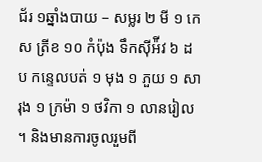ជ័រ ១ឆ្នាំងបាយ – សម្លរ ២ មី ១ កេស ត្រីខ ១០ កំប៉ុង ទឹកស៊ីអ៉ីវ ៦ ដប កន្ទេលបត់ ១ មុង ១ ភួយ ១ សារុង ១ ក្រម៉ា ១ ថវិកា ១ លានរៀល ។ និងមានការចូលរួមពី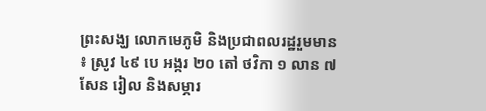ព្រះសង្ឃ លោកមេភូមិ និងប្រជាពលរដ្ឋរួមមាន ៖ ស្រូវ ៤៩ បេ អង្ករ ២០ តៅ ថវិកា ១ លាន ៧ សែន រៀល និងសម្ភារ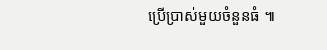ប្រើប្រាស់មួយចំនួនធំ ៕